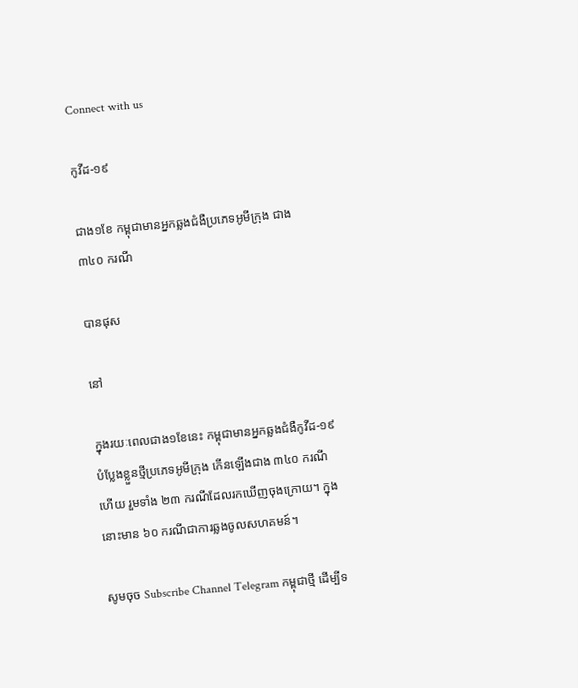Connect with us

កូវីដ-១៩

ជាង១ខែ កម្ពុជាមានអ្នកឆ្លងជំងឺប្រភេទអូមីក្រុង ជាង ៣៤០ ករណី

បានផុស

នៅ

ក្នុងរយៈពេលជាង១ខែនេះ កម្ពុជាមានអ្នកឆ្លងជំងឺកូវីដ-១៩ បំប្លែងខ្លួនថ្មីប្រភេទអូមីក្រុង កើនឡើងជាង ៣៤០ ករណីហើយ រួមទាំង ២៣ ករណីដែលរកឃើញចុងក្រោយ។ ក្នុងនោះមាន ៦០ ករណីជាការឆ្លងចូលសហគមន៍។

សូមចុច Subscribe Channel Telegram កម្ពុជាថ្មី ដើម្បីទ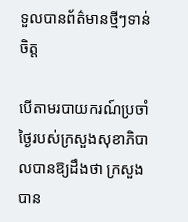ទួលបានព័ត៌មានថ្មីៗទាន់ចិត្ត

បើតាមរបាយករណ៍ប្រចាំថ្ងៃរបស់ក្រសួងសុខាភិបាលបានឱ្យដឹងថា ក្រសួងបាន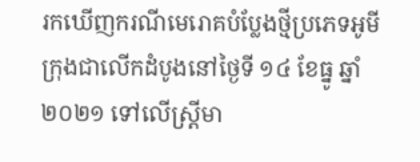រកឃើញករណីមេរោគបំប្លែងថ្មីប្រភេទអូមីក្រុងជាលើកដំបូងនៅថ្ងៃទី ១៤ ខែធ្នូ ឆ្នាំ២០២១ ទៅលើស្ត្រីមា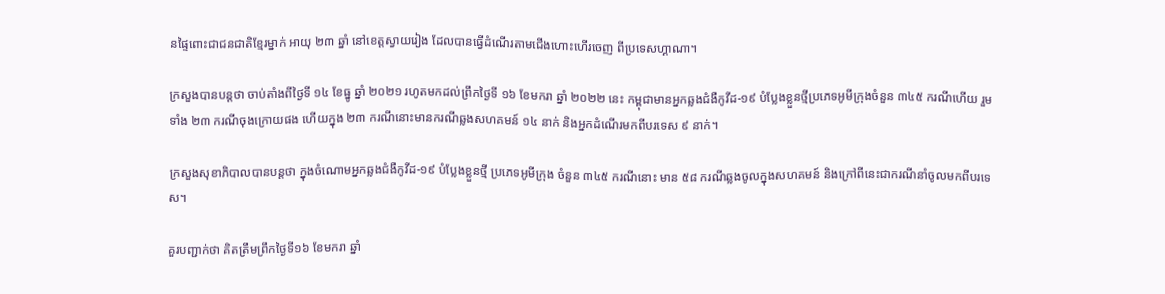នផ្ទៃពោះជាជនជាតិខ្មែរម្នាក់ អាយុ ២៣ ឆ្នាំ នៅខេត្តស្វាយរៀង ដែលបានធ្វើដំណើរតាមជើងហោះហើរចេញ ពីប្រទេសហ្គាណា។

ក្រសួងបានបន្តថា ចាប់តាំងពីថ្ងៃទី ១៤ ខែធ្នូ ឆ្នាំ ២០២១ រហូតមកដល់ព្រឹកថ្ងៃទី ១៦ ខែមករា ឆ្នាំ ២០២២ នេះ កម្ពុជាមានអ្នកឆ្លងជំងឺកូវីដ-១៩ បំប្លែងខ្លួនថ្មីប្រភេទអូមីក្រុងចំនួន ៣៤៥ ករណីហើយ រួមទាំង ២៣ ករណីចុងក្រោយផង ហើយក្នុង ២៣ ករណីនោះមានករណីឆ្លងសហគមន៍ ១៤ នាក់ និងអ្នកដំណើរមកពីបរទេស ៩ នាក់។

ក្រសួងសុខាភិបាលបានបន្តថា ក្នុងចំណោមអ្នកឆ្លងជំងឺកូវីដ-១៩ បំប្លែងខ្លួនថ្មី ប្រភេទអូមីក្រុង ចំនួន ៣៤៥ ករណីនោះ មាន ៥៨ ករណីឆ្លងចូលក្នុងសហគមន៍ និងក្រៅពីនេះជាករណីនាំចូលមកពីបរទេស។

គួរបញ្ជាក់ថា គិតត្រឹមព្រឹកថ្ងៃទី១៦ ខែមករា ឆ្នាំ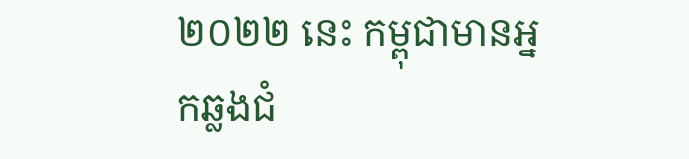២០២២ នេះ កម្ពុជាមានអ្នកឆ្លងជំ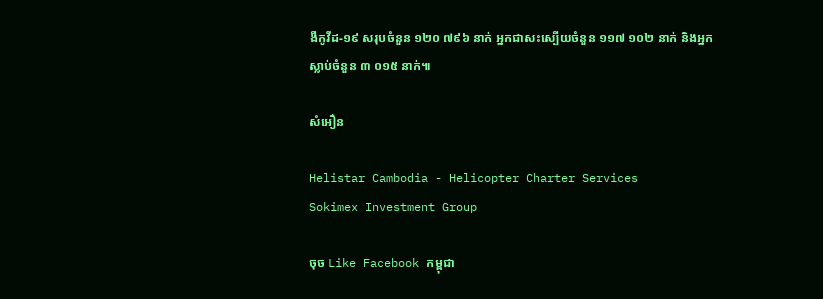ងឺកូវីដ-១៩ សរុបចំនួន ១២០ ៧៩៦ នាក់ អ្នកជាសះស្បើយចំនួន ១១៧ ១០២ នាក់ និងអ្នកស្លាប់ចំនួន ៣ ០១៥ នាក់៕

សំអឿន

Helistar Cambodia - Helicopter Charter Services
Sokimex Investment Group

ចុច Like Facebook កម្ពុជា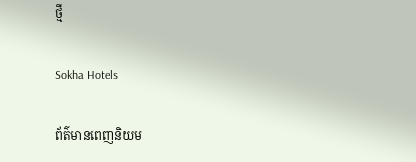ថ្មី

Sokha Hotels

ព័ត៌មានពេញនិយម